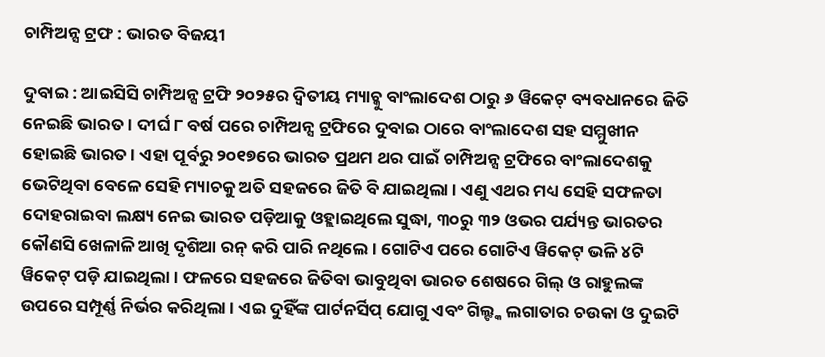ଚାମ୍ପିଅନ୍ସ ଟ୍ରଫ : ଭାରତ ବିଜୟୀ

ଦୁବାଇ : ଆଇସିସି ଚାମ୍ପିଅନ୍ସ ଟ୍ରଫି ୨୦୨୫ର ଦ୍ୱିତୀୟ ମ୍ୟାଚ୍କୁ ବାଂଲାଦେଶ ଠାରୁ ୬ ୱିକେଟ୍ ବ୍ୟବଧାନରେ ଜିତି ନେଇଛି ଭାରତ । ଦୀର୍ଘ ୮ ବର୍ଷ ପରେ ଚାମ୍ପିଅନ୍ସ ଟ୍ରଫିରେ ଦୁବାଇ ଠାରେ ବାଂଲାଦେଶ ସହ ସମ୍ମୁଖୀନ ହୋଇଛି ଭାରତ । ଏହା ପୂର୍ବରୁ ୨୦୧୭ରେ ଭାରତ ପ୍ରଥମ ଥର ପାଇଁ ଚାମ୍ପିଅନ୍ସ ଟ୍ରଫିରେ ବାଂଲାଦେଶକୁ ଭେଟିଥିବା ବେଳେ ସେହି ମ୍ୟାଚକୁ ଅତି ସହଜରେ ଜିତି ବି ଯାଇଥିଲା । ଏଣୁ ଏଥର ମଧ୍ୟ ସେହି ସଫଳତା ଦୋହରାଇବା ଲକ୍ଷ୍ୟ ନେଇ ଭାରତ ପଡ଼ିଆକୁ ଓହ୍ଲାଇଥିଲେ ସୁଦ୍ଧା, ୩୦ରୁ ୩୨ ଓଭର ପର୍ଯ୍ୟନ୍ତ ଭାରତର କୌଣସି ଖେଳାଳି ଆଖି ଦୃଶିଆ ରନ୍ କରି ପାରି ନଥିଲେ । ଗୋଟିଏ ପରେ ଗୋଟିଏ ୱିକେଟ୍ ଭଳି ୪ଟି ୱିକେଟ୍ ପଡ଼ି ଯାଇଥିଲା । ଫଳରେ ସହଜରେ ଜିତିବା ଭାବୁଥିବା ଭାରତ ଶେଷରେ ଗିଲ୍ ଓ ରାହୁଲଙ୍କ ଉପରେ ସମ୍ପୂର୍ଣ୍ଣ ନିର୍ଭର କରିଥିଲା । ଏଇ ଦୁହିଁଙ୍କ ପାର୍ଟନର୍ସିପ୍ ଯୋଗୁ ଏବଂ ଗିଲ୍ଙ୍କ ଲଗାତାର ଚଉକା ଓ ଦୁଇଟି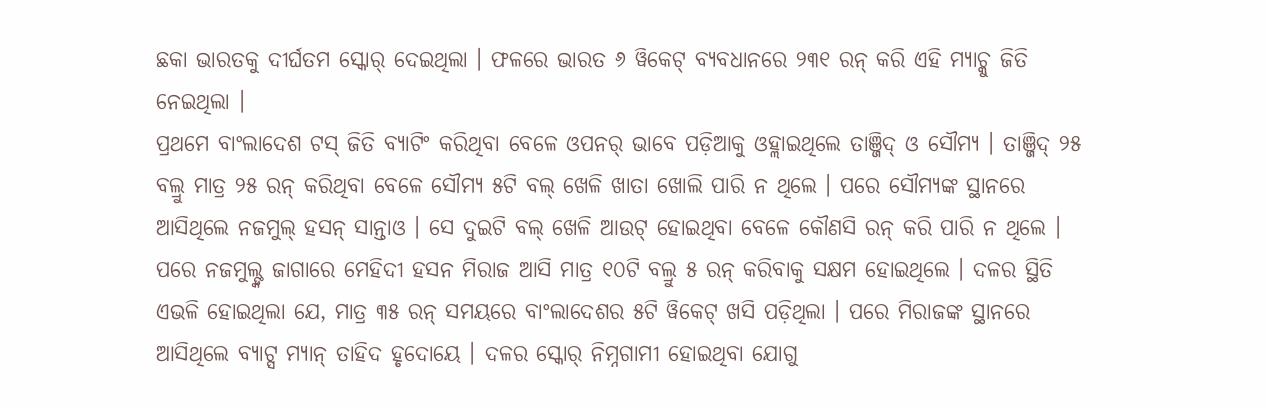ଛକା ଭାରତକୁ ଦୀର୍ଘତମ ସ୍କୋର୍ ଦେଇଥିଲା । ଫଳରେ ଭାରତ ୬ ୱିକେଟ୍ ବ୍ୟବଧାନରେ ୨୩୧ ରନ୍ କରି ଏହି ମ୍ୟାଚ୍କୁ ଜିତି ନେଇଥିଲା ।
ପ୍ରଥମେ ବାଂଲାଦେଶ ଟସ୍ ଜିତି ବ୍ୟାଟିଂ କରିଥିବା ବେଳେ ଓପନର୍ ଭାବେ ପଡ଼ିଆକୁ ଓହ୍ଲାଇଥିଲେ ତାଞ୍ଜିଦ୍ ଓ ସୌମ୍ୟ । ତାଞ୍ଜିଦ୍ ୨୫ ବଲ୍ରୁ ମାତ୍ର ୨୫ ରନ୍ କରିଥିବା ବେଳେ ସୌମ୍ୟ ୫ଟି ବଲ୍ ଖେଳି ଖାତା ଖୋଲି ପାରି ନ ଥିଲେ । ପରେ ସୌମ୍ୟଙ୍କ ସ୍ଥାନରେ ଆସିଥିଲେ ନଜମୁଲ୍ ହସନ୍ ସାନ୍ତାଓ । ସେ ଦୁଇଟି ବଲ୍ ଖେଳି ଆଉଟ୍ ହୋଇଥିବା ବେଳେ କୌଣସି ରନ୍ କରି ପାରି ନ ଥିଲେ । ପରେ ନଜମୁଲ୍ଙ୍କ ଜାଗାରେ ମେହିଦୀ ହସନ ମିରାଜ ଆସି ମାତ୍ର ୧୦ଟି ବଲ୍ରୁ ୫ ରନ୍ କରିବାକୁ ସକ୍ଷମ ହୋଇଥିଲେ । ଦଳର ସ୍ଥିତି ଏଭଳି ହୋଇଥିଲା ଯେ, ମାତ୍ର ୩୫ ରନ୍ ସମୟରେ ବାଂଲାଦେଶର ୫ଟି ୱିକେଟ୍ ଖସି ପଡ଼ିଥିଲା । ପରେ ମିରାଜଙ୍କ ସ୍ଥାନରେ ଆସିଥିଲେ ବ୍ୟାଟ୍ସ ମ୍ୟାନ୍ ତାହିଦ ହୃଦୋୟେ । ଦଳର ସ୍କୋର୍ ନିମ୍ନଗାମୀ ହୋଇଥିବା ଯୋଗୁ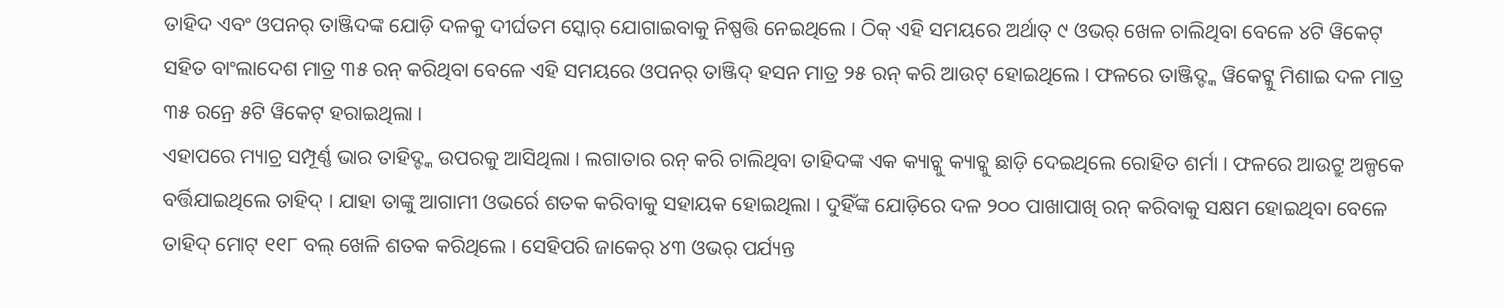ତାହିଦ ଏବଂ ଓପନର୍ ତାଞ୍ଜିଦଙ୍କ ଯୋଡ଼ି ଦଳକୁ ଦୀର୍ଘତମ ସ୍କୋର୍ ଯୋଗାଇବାକୁ ନିଷ୍ପତ୍ତି ନେଇଥିଲେ । ଠିକ୍ ଏହି ସମୟରେ ଅର୍ଥାତ୍ ୯ ଓଭର୍ ଖେଳ ଚାଲିଥିବା ବେଳେ ୪ଟି ୱିକେଟ୍ ସହିତ ବାଂଲାଦେଶ ମାତ୍ର ୩୫ ରନ୍ କରିଥିବା ବେଳେ ଏହି ସମୟରେ ଓପନର୍ ତାଞ୍ଜିଦ୍ ହସନ ମାତ୍ର ୨୫ ରନ୍ କରି ଆଉଟ୍ ହୋଇଥିଲେ । ଫଳରେ ତାଞ୍ଜିଦ୍ଙ୍କ ୱିକେଟ୍କୁ ମିଶାଇ ଦଳ ମାତ୍ର ୩୫ ରନ୍ରେ ୫ଟି ୱିକେଟ୍ ହରାଇଥିଲା ।
ଏହାପରେ ମ୍ୟାଚ୍ର ସମ୍ପୂର୍ଣ୍ଣ ଭାର ତାହିଦ୍ଙ୍କ ଉପରକୁ ଆସିଥିଲା । ଲଗାତାର ରନ୍ କରି ଚାଲିଥିବା ତାହିଦଙ୍କ ଏକ କ୍ୟାଚ୍କୁ କ୍ୟାଚ୍କୁ ଛାଡ଼ି ଦେଇଥିଲେ ରୋହିତ ଶର୍ମା । ଫଳରେ ଆଉଟ୍ରୁ ଅଳ୍ପକେ ବର୍ତ୍ତିଯାଇଥିଲେ ତାହିଦ୍ । ଯାହା ତାଙ୍କୁ ଆଗାମୀ ଓଭର୍ରେ ଶତକ କରିବାକୁ ସହାୟକ ହୋଇଥିଲା । ଦୁହିଁଙ୍କ ଯୋଡ଼ିରେ ଦଳ ୨୦୦ ପାଖାପାଖି ରନ୍ କରିବାକୁ ସକ୍ଷମ ହୋଇଥିବା ବେଳେ  ତାହିଦ୍ ମୋଟ୍ ୧୧୮ ବଲ୍ ଖେଳି ଶତକ କରିଥିଲେ । ସେହିପରି ଜାକେର୍ ୪୩ ଓଭର୍ ପର୍ଯ୍ୟନ୍ତ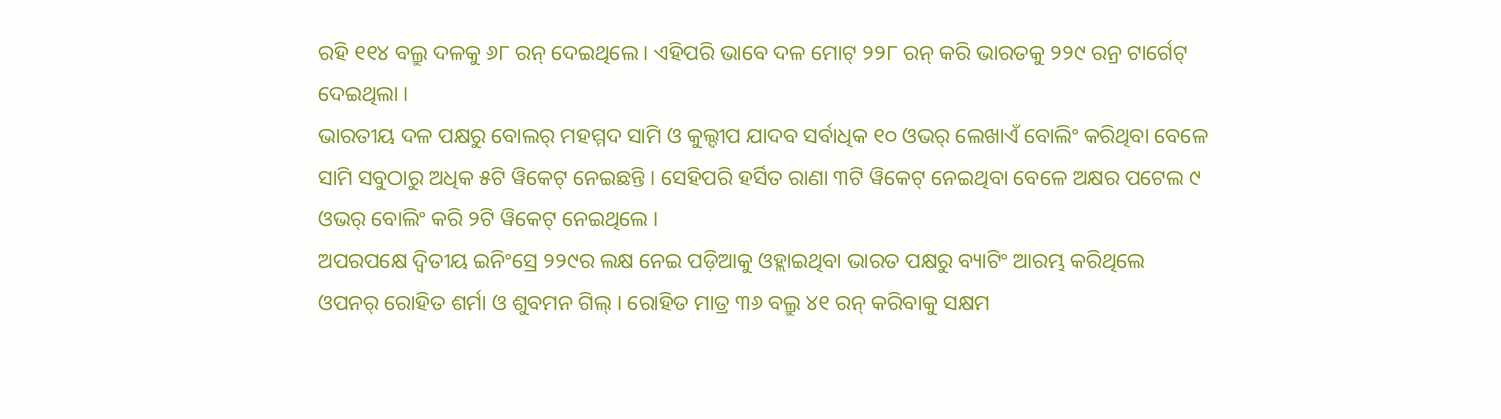ରହି ୧୧୪ ବଲ୍ରୁ ଦଳକୁ ୬୮ ରନ୍ ଦେଇଥିଲେ । ଏହିପରି ଭାବେ ଦଳ ମୋଟ୍ ୨୨୮ ରନ୍ କରି ଭାରତକୁ ୨୨୯ ରନ୍ର ଟାର୍ଗେଟ୍ ଦେଇଥିଲା ।
ଭାରତୀୟ ଦଳ ପକ୍ଷରୁ ବୋଲର୍ ମହମ୍ମଦ ସାମି ଓ କୁଲ୍ଦୀପ ଯାଦବ ସର୍ବାଧିକ ୧୦ ଓଭର୍ ଲେଖାଏଁ ବୋଲିଂ କରିଥିବା ବେଳେ ସାମି ସବୁଠାରୁ ଅଧିକ ୫ଟି ୱିକେଟ୍ ନେଇଛନ୍ତି । ସେହିପରି ହର୍ସିତ ରାଣା ୩ଟି ୱିକେଟ୍ ନେଇଥିବା ବେଳେ ଅକ୍ଷର ପଟେଲ ୯ ଓଭର୍ ବୋଲିଂ କରି ୨ଟି ୱିକେଟ୍ ନେଇଥିଲେ ।
ଅପରପକ୍ଷେ ଦ୍ୱିତୀୟ ଇନିଂସ୍ରେ ୨୨୯ର ଲକ୍ଷ ନେଇ ପଡ଼ିଆକୁ ଓହ୍ଲାଇଥିବା ଭାରତ ପକ୍ଷରୁ ବ୍ୟାଟିଂ ଆରମ୍ଭ କରିଥିଲେ ଓପନର୍ ରୋହିତ ଶର୍ମା ଓ ଶୁବମନ ଗିଲ୍ । ରୋହିତ ମାତ୍ର ୩୬ ବଲ୍ରୁ ୪୧ ରନ୍ କରିବାକୁ ସକ୍ଷମ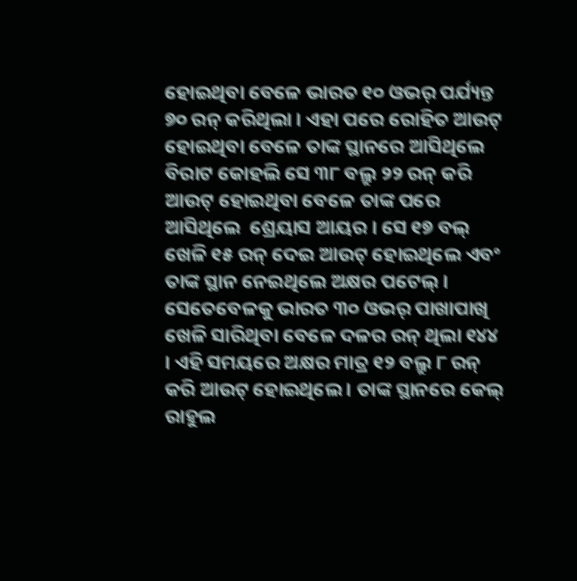ହୋଇଥିବା ବେଳେ ଭାରତ ୧୦ ଓଭର୍ ପର୍ଯ୍ୟନ୍ତ ୭୦ ରନ୍ କରିଥିଲା । ଏହା ପରେ ରୋହିତ ଆଉଟ୍ ହୋଇଥିବା ବେଳେ ତାଙ୍କ ସ୍ଥାନରେ ଆସିଥିଲେ ବିରାଟ କୋହଲି ସେ ୩୮ ବଲ୍ରୁ ୨୨ ରନ୍ କରି ଆଉଟ୍ ହୋଇଥିବା ବେଳେ ତାଙ୍କ ପରେ ଆସିଥିଲେ  ଶ୍ରେୟାସ ଆୟର । ସେ ୧୭ ବଲ୍ ଖେଳି ୧୫ ରନ୍ ଦେଇ ଆଉଟ୍ ହୋଇଥିଲେ ଏବଂ ତାଙ୍କ ସ୍ଥାନ ନେଇଥିଲେ ଅକ୍ଷର ପଟେଲ୍ । ସେତେବେଳକୁ ଭାରତ ୩୦ ଓଭର୍ ପାଖାପାଖି ଖେଳି ସାରିଥିବା ବେଳେ ଦଳର ରନ୍ ଥିଲା ୧୪୪ । ଏହି ସମୟରେ ଅକ୍ଷର ମାତ୍ର ୧୨ ବଲ୍ରୁ ୮ ରନ୍ କରି ଆଉଟ୍ ହୋଇଥିଲେ । ତାଙ୍କ ସ୍ଥାନରେ କେଲ୍ ରାହୁଲ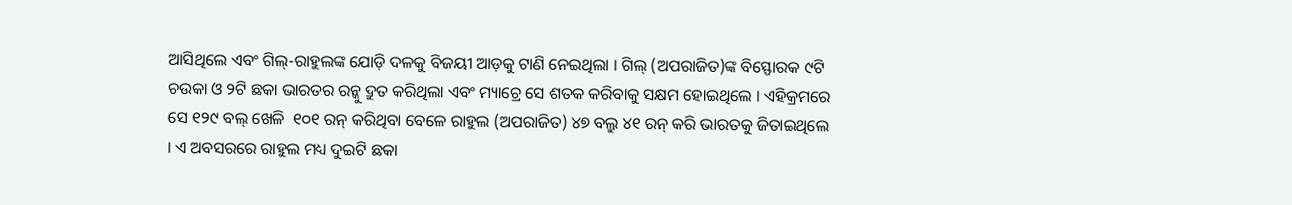ଆସିଥିଲେ ଏବଂ ଗିଲ୍-ରାହୁଲଙ୍କ ଯୋଡ଼ି ଦଳକୁ ବିଜୟୀ ଆଡ଼କୁ ଟାଣି ନେଇଥିଲା । ଗିଲ୍ (ଅପରାଜିତ)ଙ୍କ ବିସ୍ଫୋରକ ୯ଟି ଚଉକା ଓ ୨ଟି ଛକା ଭାରତର ରନ୍କୁ ଦ୍ରୁତ କରିଥିଲା ଏବଂ ମ୍ୟାଚ୍ରେ ସେ ଶତକ କରିବାକୁ ସକ୍ଷମ ହୋଇଥିଲେ । ଏହିକ୍ରମରେ ସେ ୧୨୯ ବଲ୍ ଖେଳି  ୧୦୧ ରନ୍ କରିଥିବା ବେଳେ ରାହୁଲ (ଅପରାଜିତ) ୪୭ ବଲ୍ରୁ ୪୧ ରନ୍ କରି ଭାରତକୁ ଜିତାଇଥିଲେ । ଏ ଅବସରରେ ରାହୁଲ ମଧ୍ୟ ଦୁଇଟି ଛକା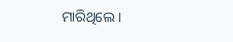ମାରିଥିଲେ ।